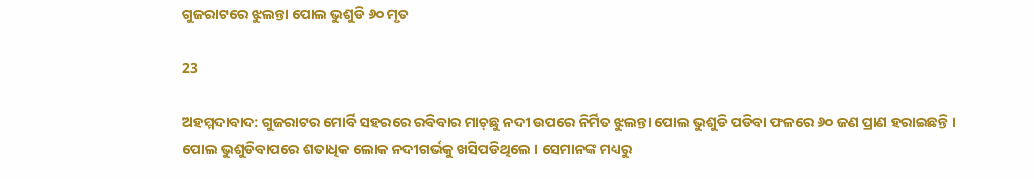ଗୁଜରାଟରେ ଝୁଲନ୍ତା ପୋଲ ଭୁଶୁଡି ୬୦ ମୃତ

23

ଅହମ୍ମଦାବାଦ: ଗୁଜରାଟର ମୋର୍ବି ସହରରେ ରବିବାର ମାଚ୍‌ଛୁ ନଦୀ ଉପରେ ନିର୍ମିତ ଝୁଲନ୍ତା ପୋଲ ଭୁଶୁଡି ପଡିବା ଫଳରେ ୬୦ ଜଣ ପ୍ରାଣ ହରାଇଛନ୍ତି । ପୋଲ ଭୁଶୁଡିବାପରେ ଶତାଧିକ ଲୋକ ନଦୀଗର୍ଭକୁ ଖସିପଡିଥିଲେ । ସେମାନଙ୍କ ମଧ୍ୟରୁ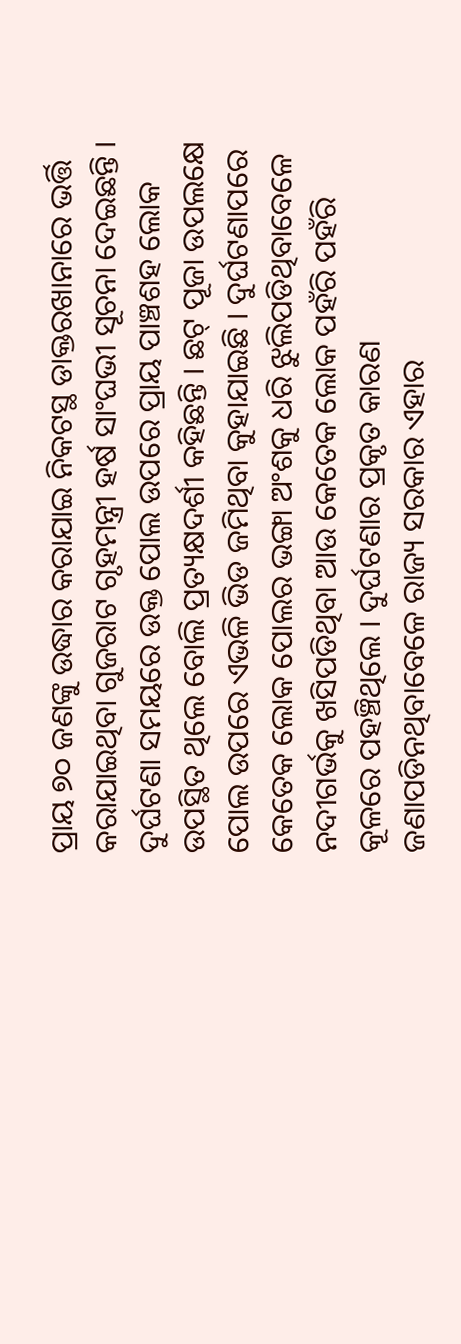ପ୍ରାୟ ୭୦ ଜଣଙ୍କୁ ଉଦ୍ଧାର କରାଯାଇ ନିକଟସ୍ଥ ଡାକ୍ତରଖାନାରେ ଭର୍ତ୍ତି କରାଯାଇଥିବା ଗୁଜରାଟ ଗୃହମନ୍ତ୍ରୀ ହର୍ଷ ସାଂଘଭୀ ସୂଚନା ଦେଇଛନ୍ତି । ଦୁର୍ଘଟଣା ସମୟରେ ଉକ୍ତ ପୋଲ ଉପରେ ପ୍ରାୟ ପାଞ୍ଚଶହ ଲୋକ ଉପସ୍ଥିତ ଥିଲେ ବୋଲି ପ୍ରତ୍ୟକ୍ଷଦର୍ଶୀ କହିଛନ୍ତି । ଛଟ୍ ପୂଜା ଉପଲକ୍ଷେ ପୋଲ ଉପରେ ଏଭଳି ଭିଡ ଜମିଥିବା କୁହାଯାଇଛି । ଦୁର୍ଘଟଣାପରେ କେତେକ ଲୋକ ପୋଲର ଭଙ୍ଗା ଅଂଶକୁ ଧରି ଝୁଲିପଡିଥିବାବେଳେ ନଦୀଗର୍ଭକୁ ଖସିପଡିଥିବା ଆଉ କେତେକ ଲୋକ ପହଁରି ପହଁରି କୂଳରେ ପହଞ୍ଚିଥିଲେ । ଦୁର୍ଘଟଣାର ପ୍ରକୃତ କାରଣ ଜଣାପଡିନଥିବାବେଳେ ରାଜ୍ୟ ସରକାର ଏହାର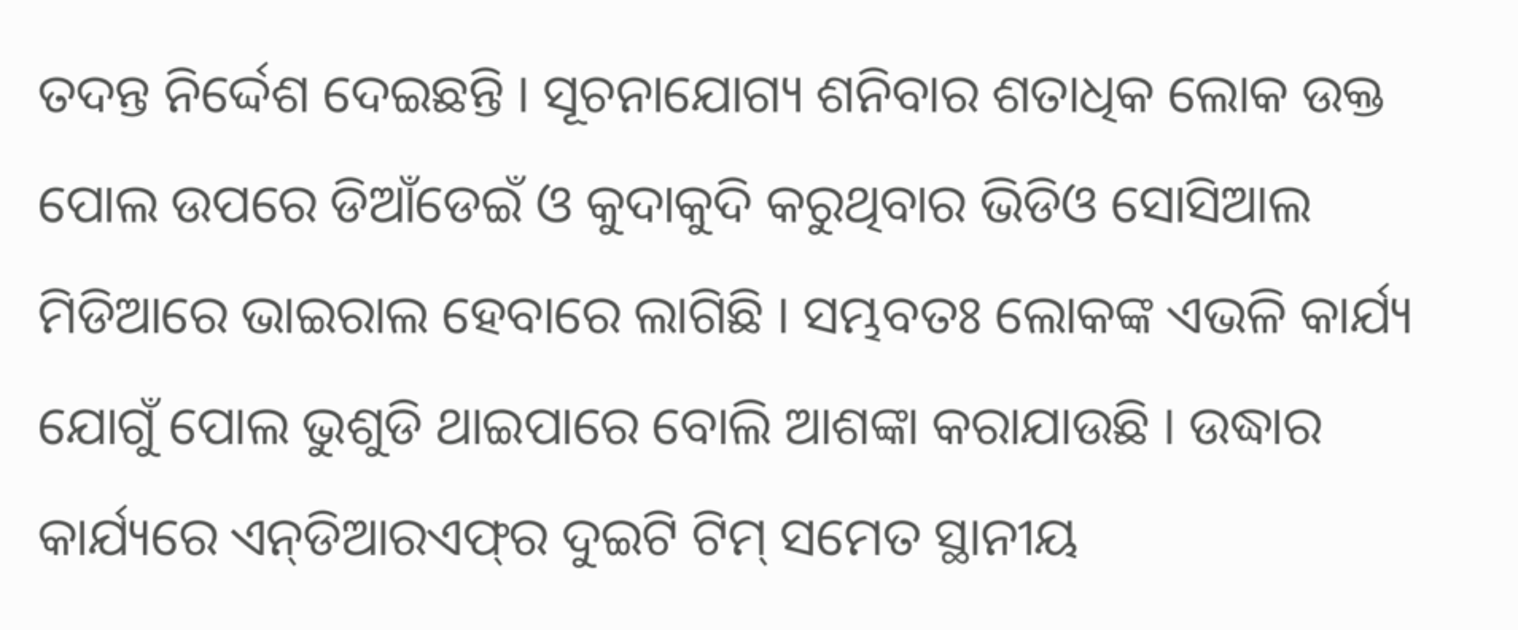ତଦନ୍ତ ନିର୍ଦ୍ଦେଶ ଦେଇଛନ୍ତି । ସୂଚନାଯୋଗ୍ୟ ଶନିବାର ଶତାଧିକ ଲୋକ ଉକ୍ତ ପୋଲ ଉପରେ ଡିଆଁଡେଇଁ ଓ କୁଦାକୁଦି କରୁଥିବାର ଭିଡିଓ ସୋସିଆଲ ମିଡିଆରେ ଭାଇରାଲ ହେବାରେ ଲାଗିଛି । ସମ୍ଭବତଃ ଲୋକଙ୍କ ଏଭଳି କାର୍ଯ୍ୟ ଯୋଗୁଁ ପୋଲ ଭୁଶୁଡି ଥାଇପାରେ ବୋଲି ଆଶଙ୍କା କରାଯାଉଛି । ଉଦ୍ଧାର କାର୍ଯ୍ୟରେ ଏନ୍‌ଡିଆରଏଫ୍‌ର ଦୁଇଟି ଟିମ୍ ସମେତ ସ୍ଥାନୀୟ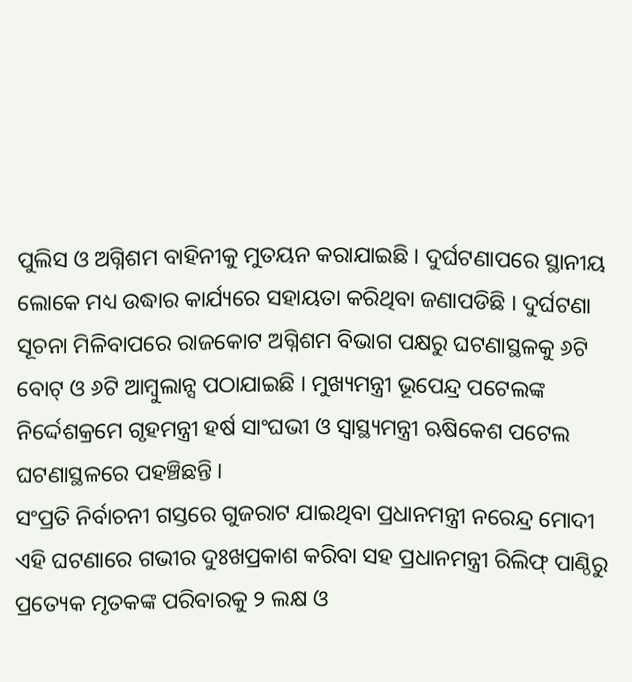ପୁଲିସ ଓ ଅଗ୍ନିଶମ ବାହିନୀକୁ ମୁତୟନ କରାଯାଇଛି । ଦୁର୍ଘଟଣାପରେ ସ୍ଥାନୀୟ ଲୋକେ ମଧ୍ୟ ଉଦ୍ଧାର କାର୍ଯ୍ୟରେ ସହାୟତା କରିଥିବା ଜଣାପଡିଛି । ଦୁର୍ଘଟଣା ସୂଚନା ମିଳିବାପରେ ରାଜକୋଟ ଅଗ୍ନିଶମ ବିଭାଗ ପକ୍ଷରୁ ଘଟଣାସ୍ଥଳକୁ ୬ଟି ବୋଟ୍ ଓ ୬ଟି ଆମ୍ବୁଲାନ୍ସ ପଠାଯାଇଛି । ମୁଖ୍ୟମନ୍ତ୍ରୀ ଭୂପେନ୍ଦ୍ର ପଟେଲଙ୍କ ନିର୍ଦ୍ଦେଶକ୍ରମେ ଗୃହମନ୍ତ୍ରୀ ହର୍ଷ ସାଂଘଭୀ ଓ ସ୍ୱାସ୍ଥ୍ୟମନ୍ତ୍ରୀ ଋଷିକେଶ ପଟେଲ ଘଟଣାସ୍ଥଳରେ ପହଞ୍ଚିଛନ୍ତି ।
ସଂପ୍ରତି ନିର୍ବାଚନୀ ଗସ୍ତରେ ଗୁଜରାଟ ଯାଇଥିବା ପ୍ରଧାନମନ୍ତ୍ରୀ ନରେନ୍ଦ୍ର ମୋଦୀ ଏହି ଘଟଣାରେ ଗଭୀର ଦୁଃଖପ୍ରକାଶ କରିବା ସହ ପ୍ରଧାନମନ୍ତ୍ରୀ ରିଲିଫ୍ ପାଣ୍ଠିରୁ ପ୍ରତ୍ୟେକ ମୃତକଙ୍କ ପରିବାରକୁ ୨ ଲକ୍ଷ ଓ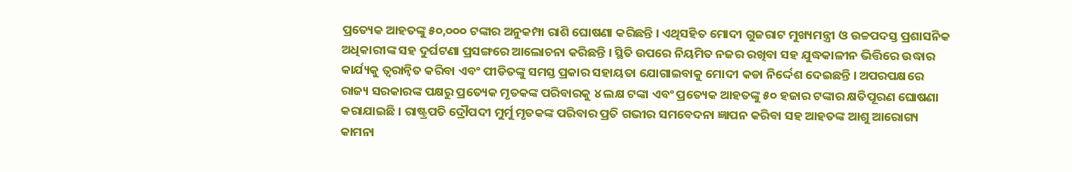ପ୍ରତ୍ୟେକ ଆହତଙ୍କୁ ୫୦,୦୦୦ ଟଙ୍କାର ଅନୁକମ୍ପା ରାଶି ଘୋଷଣା କରିଛନ୍ତି । ଏଥିସହିତ ମୋଦୀ ଗୁଜରାଟ ମୁଖ୍ୟମନ୍ତ୍ରୀ ଓ ଉଚ୍ଚପଦସ୍ତ ପ୍ରଶାସନିକ ଅଧିକାରୀଙ୍କ ସହ ଦୁର୍ଘଟଣା ପ୍ରସଙ୍ଗରେ ଆଲୋଚନା କରିଛନ୍ତି । ସ୍ଥିତି ଉପରେ ନିୟମିତ ନଜର ରଖିବା ସହ ଯୁଦ୍ଧକାଳୀନ ଭିତ୍ତିରେ ଉଦ୍ଧାର କାର୍ଯ୍ୟକୁ ତ୍ୱରାନ୍ୱିତ କରିବା ଏବଂ ପୀଡିତଙ୍କୁ ସମସ୍ତ ପ୍ରକାର ସହାୟତା ଯୋଗାଇବାକୁ ମୋଦୀ କଡା ନିର୍ଦ୍ଦେଶ ଦେଇଛନ୍ତି । ଅପରପକ୍ଷରେ ରାଜ୍ୟ ସରକାରଙ୍କ ପକ୍ଷରୁ ପ୍ରତ୍ୟେକ ମୃତକଙ୍କ ପରିବାରକୁ ୪ ଲକ୍ଷ ଟଙ୍କା ଏବଂ ପ୍ରତ୍ୟେକ ଆହତଙ୍କୁ ୫୦ ହଜାର ଟଙ୍କାର କ୍ଷତିପୂରଣ ଘୋଷଣା କରାଯାଇଛି । ରାଷ୍ଟ୍ରପତି ଦ୍ରୌପଦୀ ମୁର୍ମୁ ମୃତକଙ୍କ ପରିବାର ପ୍ରତି ଗଭୀର ସମବେଦନା ଜ୍ଞାପନ କରିବା ସହ ଆହତଙ୍କ ଆଶୁ ଆରୋଗ୍ୟ କାମନା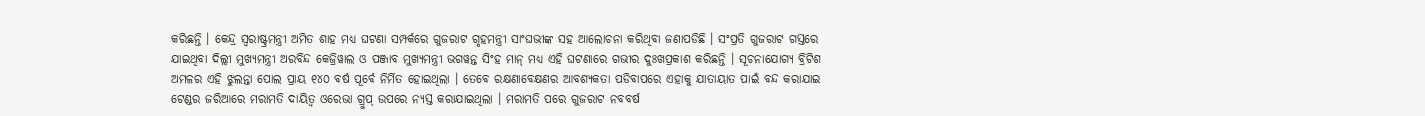କରିଛନ୍ତି । କେନ୍ଦ୍ର ସ୍ୱରାଷ୍ଟ୍ରମନ୍ତ୍ରୀ ଅମିତ ଶାହ ମଧ୍ୟ ଘଟଣା ସମ୍ପର୍କରେ ଗୁଜରାଟ ଗୃହମନ୍ତ୍ରୀ ସାଂଘଭୀଙ୍କ ସହ ଆଲୋଚନା କରିଥିବା ଜଣାପଡିଛି । ସଂପ୍ରତି ଗୁଜରାଟ ଗସ୍ତରେ ଯାଇଥିବା ଦିଲ୍ଲୀ ମୁଖ୍ୟମନ୍ତ୍ରୀ ଅରବିନ୍ଦ କେଜ୍ରିୱାଲ ଓ ପଞ୍ଜାବ ମୁଖ୍ୟମନ୍ତ୍ରୀ ଭଗୱନ୍ତ ସିଂହ ମାନ୍ ମଧ୍ୟ ଏହି ଘଟଣାରେ ଗଭୀର ଦୁଃଖପ୍ରକାଶ କରିଛନ୍ତି । ସୂଚନାଯୋଗ୍ୟ ବ୍ରିଟିଶ ଅମଳର ଏହି ଝୁଲନ୍ତା ପୋଲ ପ୍ରାୟ ୧୪୦ ବର୍ଷ ପୂର୍ବେ ନିର୍ମିତ ହୋଇଥିଲା । ତେବେ ରକ୍ଷଣାବେକ୍ଷଣର ଆବଶ୍ୟକତା ପଡିବାପରେ ଏହାକୁ ଯାତାୟାତ ପାଇଁ ବନ୍ଦ କରାଯାଇ ଟେଣ୍ଡର ଜରିଆରେ ମରାମତି ଦାୟିତ୍ୱ ଓରେଭା ଗ୍ରୁପ୍ ଉପରେ ନ୍ୟସ୍ତ କରାଯାଇଥିଲା । ମରାମତି ପରେ ଗୁଜରାଟ ନବବର୍ଷ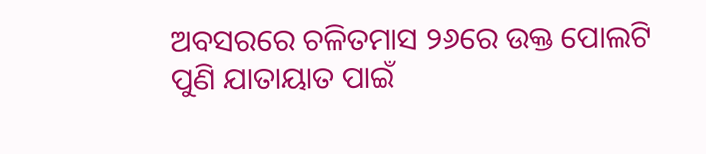ଅବସରରେ ଚଳିତମାସ ୨୬ରେ ଉକ୍ତ ପୋଲଟି ପୁଣି ଯାତାୟାତ ପାଇଁ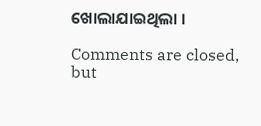ଖୋଲାଯାଇଥିଲା ।

Comments are closed, but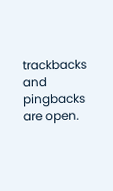trackbacks and pingbacks are open.